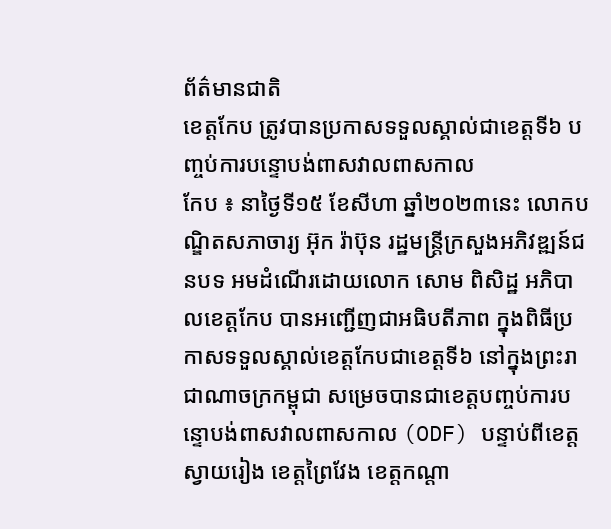ព័ត៌មានជាតិ
ខេត្តកែប ត្រូវបានប្រកាសទទួលស្គាល់ជាខេត្តទី៦ បញ្ចប់ការបន្ទោបង់ពាសវាលពាសកាល
កែប ៖ នាថ្ងៃទី១៥ ខែសីហា ឆ្នាំ២០២៣នេះ លោកបណ្ឌិតសភាចារ្យ អ៊ុក រ៉ាប៊ុន រដ្ឋមន្ត្រីក្រសួងអភិវឌ្ឍន៍ជនបទ អមដំណើរដោយលោក សោម ពិសិដ្ឋ អភិបាលខេត្តកែប បានអញ្ជើញជាអធិបតីភាព ក្នុងពិធីប្រកាសទទួលស្គាល់ខេត្តកែបជាខេត្តទី៦ នៅក្នុងព្រះរាជាណាចក្រកម្ពុជា សម្រេចបានជាខេត្តបញ្ចប់ការបន្ទោបង់ពាសវាលពាសកាល (ODF) បន្ទាប់ពីខេត្តស្វាយរៀង ខេត្តព្រៃវែង ខេត្តកណ្តា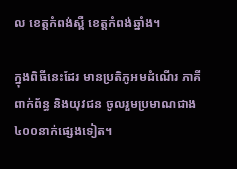ល ខេត្តកំពង់ស្ពឺ ខេត្តកំពង់ឆ្នាំង។

ក្នុងពិធីនេះដែរ មានប្រតិភូអមដំណើរ ភាគីពាក់ព័ន្ធ និងយុវជន ចូលរួមប្រមាណជាង៤០០នាក់ផ្សេងទៀត។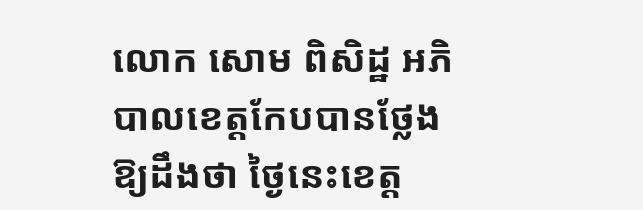លោក សោម ពិសិដ្ឋ អភិបាលខេត្តកែបបានថ្លែងឱ្យដឹងថា ថ្ងៃនេះខេត្ត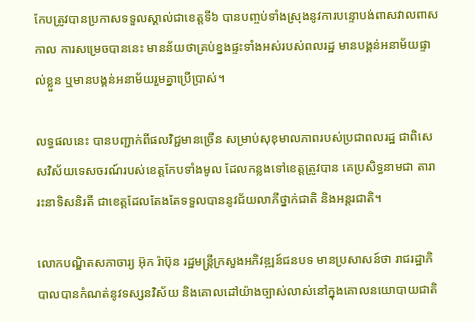កែបត្រូវបានប្រកាសទទួលស្គាល់ជាខេត្តទី៦ បានបញ្ចប់ទាំងស្រុងនូវការបន្ទោបង់ពាសវាលពាសកាល ការសម្រេចបាននេះ មានន័យថាគ្រប់ខ្នងផ្ទះទាំងអស់របស់ពលរដ្ឋ មានបង្គន់អនាម័យផ្ទាល់ខ្លួន ឬមានបង្គន់អនាម័យរួមគ្នាប្រើប្រាស់។

លទ្ធផលនេះ បានបញ្ជាក់ពីផលវិជ្ជមានច្រើន សម្រាប់សុខុមាលភាពរបស់ប្រជាពលរដ្ឋ ជាពិសេសវិស័យទេសចរណ៍របស់ខេត្តកែបទាំងមូល ដែលកន្លងទៅខេត្តត្រូវបាន គេប្រសិទ្ធនាមជា តារារះនាទិសនិរតី ជាខេត្តដែលតែងតែទទួលបាននូវជ័យលាភីថ្នាក់ជាតិ និងអន្តរជាតិ។

លោកបណ្ឌិតសភាចារ្យ អ៊ុក រ៉ាប៊ុន រដ្ឋមន្ត្រីក្រសួងអភិវឌ្ឍន៍ជនបទ មានប្រសាសន៍ថា រាជរដ្ឋាភិបាលបានកំណត់នូវទស្សនវិស័យ និងគោលដៅយ៉ាងច្បាស់លាស់នៅក្នុងគោលនយោបាយជាតិ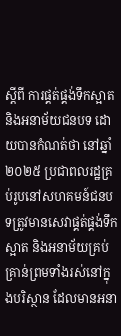ស្តីពី ការផ្គត់ផ្គង់ទឹកស្អាត និងអនាម័យជនបទ ដោយបានកំណត់ថា នៅឆ្នាំ២០២៥ ប្រជាពលរដ្ឋគ្រប់រូបនៅសហគមន៍ជនបទត្រូវមានសេវាផ្គត់ផ្គង់ទឹកស្អាត និងអនាម័យគ្រប់គ្រាន់ព្រមទាំងរស់នៅក្នុងបរិស្ថាន ដែលមានអនា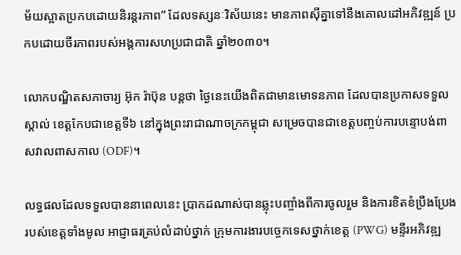ម័យស្អាតប្រកបដោយនិរន្តរភាព” ដែលទស្សនៈវិស័យនេះ មានភាពស៊ីគ្នាទៅនឹងគោលដៅអភិវឌ្ឍន៍ ប្រកបដោយចីរភាពរបស់អង្គការសហប្រជាជាតិ ឆ្នាំ២០៣០។

លោកបណ្ឌិតសភាចារ្យ អ៊ុក រ៉ាប៊ុន បន្តថា ថ្ងៃនេះយើងពិតជាមានមោទនភាព ដែលបានប្រកាសទទួលស្គាល់ ខេត្តកែបជាខេត្តទី៦ នៅក្នុងព្រះរាជាណាចក្រកម្ពុជា សម្រេចបានជាខេត្តបញ្ចប់ការបន្ទោបង់ពាសវាលពាសកាល (ODF)។

លទ្ធផលដែលទទួលបាននាពេលនេះ ប្រាកដណាស់បានឆ្លុះបញ្ចាំងពីការចូលរួម និងការខិតខំប្រឹងប្រែងរបស់ខេត្តទាំងមូល អាជ្ញាធរគ្រប់លំដាប់ថ្នាក់ ក្រុមការងារបច្ចេកទេសថ្នាក់ខេត្ត (PWG) មន្ទីរអភិវឌ្ឍ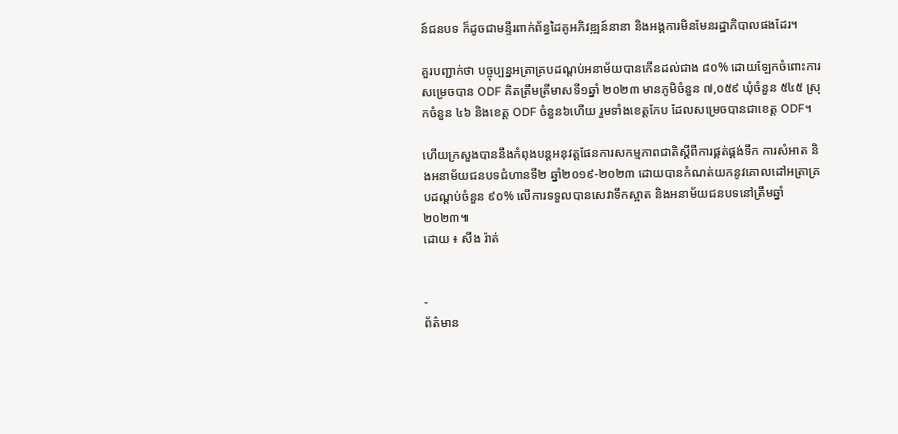ន៍ជនបទ ក៏ដូចជាមន្ទីរពាក់ព័ន្ធដៃគូអភិវឌ្ឍន៍នានា និងអង្គការមិនមែនរដ្ឋាភិបាលផងដែរ។

គួរបញ្ជាក់ថា បច្ចុប្បន្នអត្រាគ្របដណ្តប់អនាម័យបានកើនដល់ជាង ៨០% ដោយឡែកចំពោះការសម្រេចបាន ODF គិតត្រឹមត្រីមាសទី១ឆ្នាំ ២០២៣ មានភូមិចំនួន ៧,០៥៩ ឃុំចំនួន ៥៤៥ ស្រុកចំនួន ៤៦ និងខេត្ត ODF ចំនួន៦ហើយ រួមទាំងខេត្តកែប ដែលសម្រេចបានជាខេត្ត ODF។

ហើយក្រសួងបាននឹងកំពុងបន្តអនុវត្តផែនការសកម្មភាពជាតិស្តីពីការផ្គត់ផ្គង់ទឹក ការសំអាត និងអនាម័យជនបទជំហានទី២ ឆ្នាំ២០១៩-២០២៣ ដោយបានកំណត់យកនូវគោលដៅអត្រាគ្របដណ្តប់ចំនួន ៩០% លើការទទួលបានសេវាទឹកស្អាត និងអនាម័យជនបទនៅត្រឹមឆ្នាំ២០២៣៕
ដោយ ៖ សឹង រ៉ាត់


-
ព័ត៌មាន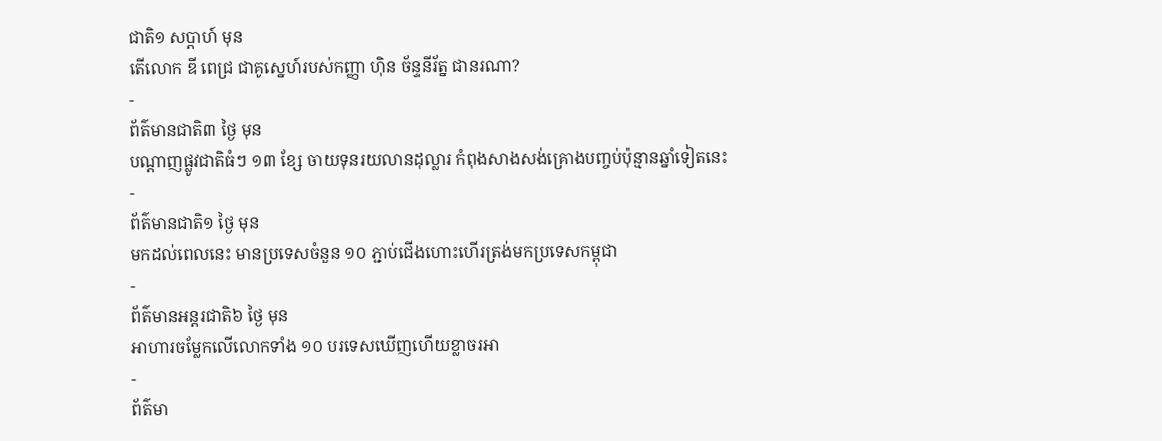ជាតិ១ សប្តាហ៍ មុន
តើលោក ឌី ពេជ្រ ជាគូស្នេហ៍របស់កញ្ញា ហ៊ិន ច័ន្ទនីរ័ត្ន ជានរណា?
-
ព័ត៌មានជាតិ៣ ថ្ងៃ មុន
បណ្តាញផ្លូវជាតិធំៗ ១៣ ខ្សែ ចាយទុនរយលានដុល្លារ កំពុងសាងសង់គ្រោងបញ្ចប់ប៉ុន្មានឆ្នាំទៀតនេះ
-
ព័ត៌មានជាតិ១ ថ្ងៃ មុន
មកដល់ពេលនេះ មានប្រទេសចំនួន ១០ ភ្ជាប់ជើងហោះហើរត្រង់មកប្រទេសកម្ពុជា
-
ព័ត៌មានអន្ដរជាតិ៦ ថ្ងៃ មុន
អាហារចម្លែកលើលោកទាំង ១០ បរទេសឃើញហើយខ្លាចរអា
-
ព័ត៌មា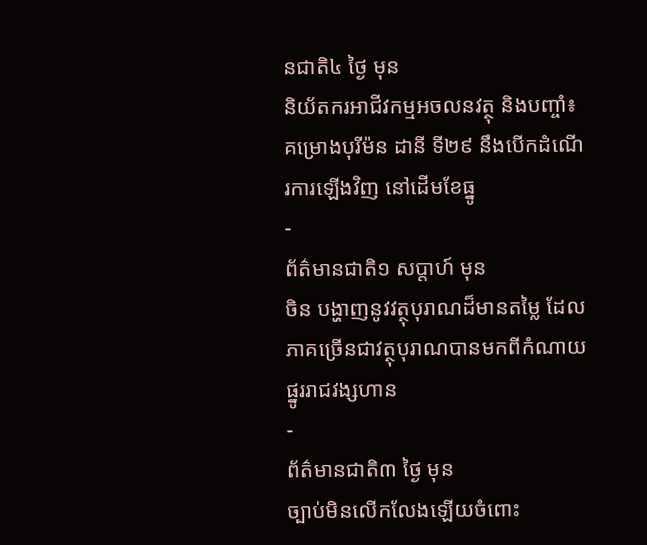នជាតិ៤ ថ្ងៃ មុន
និយ័តករអាជីវកម្មអចលនវត្ថុ និងបញ្ចាំ៖ គម្រោងបុរីម៉ន ដានី ទី២៩ នឹងបើកដំណើរការឡើងវិញ នៅដើមខែធ្នូ
-
ព័ត៌មានជាតិ១ សប្តាហ៍ មុន
ចិន បង្ហាញនូវវត្ថុបុរាណដ៏មានតម្លៃ ដែលភាគច្រើនជាវត្ថុបុរាណបានមកពីកំណាយផ្នូររាជវង្សហាន
-
ព័ត៌មានជាតិ៣ ថ្ងៃ មុន
ច្បាប់មិនលើកលែងឡើយចំពោះ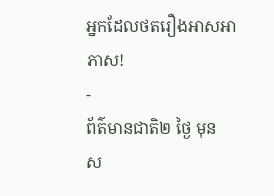អ្នកដែលថតរឿងអាសអាភាស!
-
ព័ត៌មានជាតិ២ ថ្ងៃ មុន
ស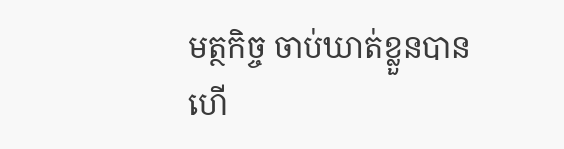មត្ថកិច្ច ចាប់ឃាត់ខ្លួនបានហើ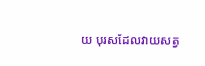យ បុរសដែលវាយសត្វ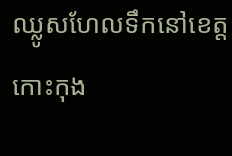ឈ្លូសហែលទឹកនៅខេត្តកោះកុង